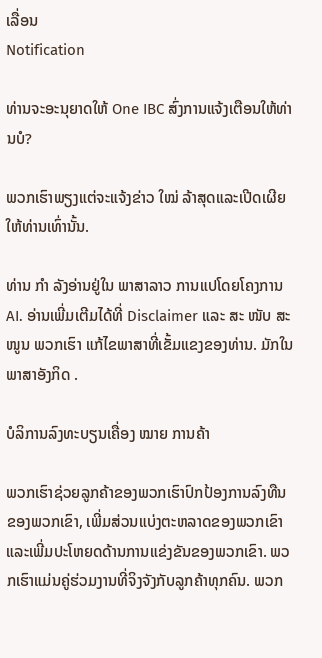ເລື່ອນ
Notification

ທ່ານຈະອະນຸຍາດໃຫ້ One IBC ສົ່ງການແຈ້ງເຕືອນໃຫ້ທ່ານບໍ?

ພວກເຮົາພຽງແຕ່ຈະແຈ້ງຂ່າວ ໃໝ່ ລ້າສຸດແລະເປີດເຜີຍໃຫ້ທ່ານເທົ່ານັ້ນ.

ທ່ານ ກຳ ລັງອ່ານຢູ່ໃນ ພາສາລາວ ການແປໂດຍໂຄງການ AI. ອ່ານເພີ່ມເຕີມໄດ້ທີ່ Disclaimer ແລະ ສະ ໜັບ ສະ ໜູນ ພວກເຮົາ ແກ້ໄຂພາສາທີ່ເຂັ້ມແຂງຂອງທ່ານ. ມັກໃນ ພາສາອັງກິດ .

ບໍລິການລົງທະບຽນເຄື່ອງ ໝາຍ ການຄ້າ

ພວກເຮົາຊ່ວຍລູກຄ້າຂອງພວກເຮົາປົກປ້ອງການລົງທືນຂອງພວກເຂົາ, ເພີ່ມສ່ວນແບ່ງຕະຫລາດຂອງພວກເຂົາແລະເພີ່ມປະໂຫຍດດ້ານການແຂ່ງຂັນຂອງພວກເຂົາ. ພວກເຮົາແມ່ນຄູ່ຮ່ວມງານທີ່ຈິງຈັງກັບລູກຄ້າທຸກຄົນ. ພວກ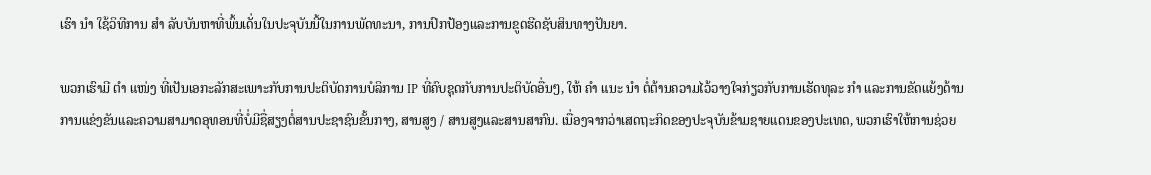ເຮົາ ນຳ ໃຊ້ວິທີການ ສຳ ລັບບັນຫາທີ່ພົ້ນເດັ່ນໃນປະຈຸບັນນີ້ໃນການພັດທະນາ, ການປົກປ້ອງແລະການຂູດຮີດຊັບສິນທາງປັນຍາ.

ພວກເຮົາມີ ຕຳ ແໜ່ງ ທີ່ເປັນເອກະລັກສະເພາະກັບການປະຕິບັດການບໍລິການ IP ທີ່ຄົບຊຸດກັບການປະຕິບັດອື່ນໆ, ໃຫ້ ຄຳ ແນະ ນຳ ຕໍ່ຕ້ານຄວາມໄວ້ວາງໃຈກ່ຽວກັບການເຮັດທຸລະ ກຳ ແລະການຂັດແຍ້ງດ້ານການແຂ່ງຂັນແລະຄວາມສາມາດອຸທອນທີ່ບໍ່ມີຊື່ສຽງຕໍ່ສານປະຊາຊົນຂັ້ນກາງ, ສານສູງ / ສານສູງແລະສານສາກົນ. ເນື່ອງຈາກວ່າເສດຖະກິດຂອງປະຈຸບັນຂ້າມຊາຍແດນຂອງປະເທດ, ພວກເຮົາໃຫ້ການຊ່ວຍ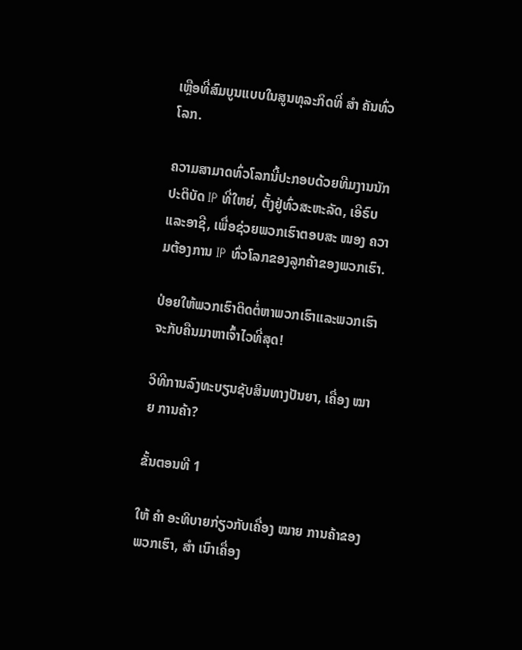ເຫຼືອທີ່ສົມບູນແບບໃນສູນທຸລະກິດທີ່ ສຳ ຄັນທົ່ວໂລກ.

ຄວາມສາມາດທົ່ວໂລກນີ້ປະກອບດ້ວຍທີມງານນັກປະຕິບັດ IP ທີ່ໃຫຍ່, ຕັ້ງຢູ່ທົ່ວສະຫະລັດ, ເອີຣົບແລະອາຊີ, ເພື່ອຊ່ວຍພວກເຮົາຕອບສະ ໜອງ ຄວາມຕ້ອງການ IP ທົ່ວໂລກຂອງລູກຄ້າຂອງພວກເຮົາ.

ປ່ອຍໃຫ້ພວກເຮົາຕິດຕໍ່ຫາພວກເຮົາແລະພວກເຮົາຈະກັບຄືນມາຫາເຈົ້າໄວທີ່ສຸດ!

ວິທີການລົງທະບຽນຊັບສິນທາງປັນຍາ, ເຄື່ອງ ໝາຍ ການຄ້າ?

ຂັ້ນຕອນທີ 1

ໃຫ້ ຄຳ ອະທິບາຍກ່ຽວກັບເຄື່ອງ ໝາຍ ການຄ້າຂອງພວກເຮົາ, ສຳ ເນົາເຄື່ອງ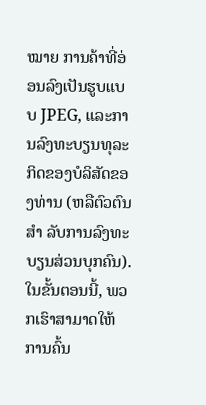ໝາຍ ການຄ້າທີ່ອ່ອນລົງເປັນຮູບແບບ JPEG, ແລະການລົງທະບຽນທຸລະກິດຂອງບໍລິສັດຂອງທ່ານ (ຫລືຕົວຕົນ ສຳ ລັບການລົງທະບຽນສ່ວນບຸກຄົນ). ໃນຂັ້ນຕອນນີ້, ພວກເຮົາສາມາດໃຫ້ການຄົ້ນ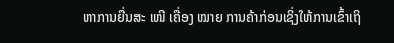ຫາການຍື່ນສະ ເໜີ ເຄື່ອງ ໝາຍ ການຄ້າກ່ອນເຊິ່ງໃຫ້ການເຂົ້າເຖິ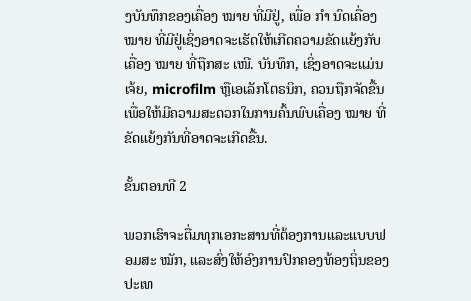ງບັນທຶກຂອງເຄື່ອງ ໝາຍ ທີ່ມີຢູ່, ເພື່ອ ກຳ ນົດເຄື່ອງ ໝາຍ ທີ່ມີຢູ່ເຊິ່ງອາດຈະເຮັດໃຫ້ເກີດຄວາມຂັດແຍ້ງກັບເຄື່ອງ ໝາຍ ທີ່ຖືກສະ ເໜີ. ບັນທຶກ, ເຊິ່ງອາດຈະແມ່ນເຈ້ຍ, microfilm ຫຼືເອເລັກໂຕຣນິກ, ຄວນຖືກຈັດຂື້ນເພື່ອໃຫ້ມີຄວາມສະດວກໃນການຄົ້ນພົບເຄື່ອງ ໝາຍ ທີ່ຂັດແຍ້ງກັນທີ່ອາດຈະເກີດຂື້ນ.

ຂັ້ນຕອນທີ 2

ພວກເຮົາຈະຕື່ມທຸກເອກະສານທີ່ຕ້ອງການແລະແບບຟອມສະ ໝັກ, ແລະສົ່ງໃຫ້ອົງການປົກຄອງທ້ອງຖິ່ນຂອງປະເທ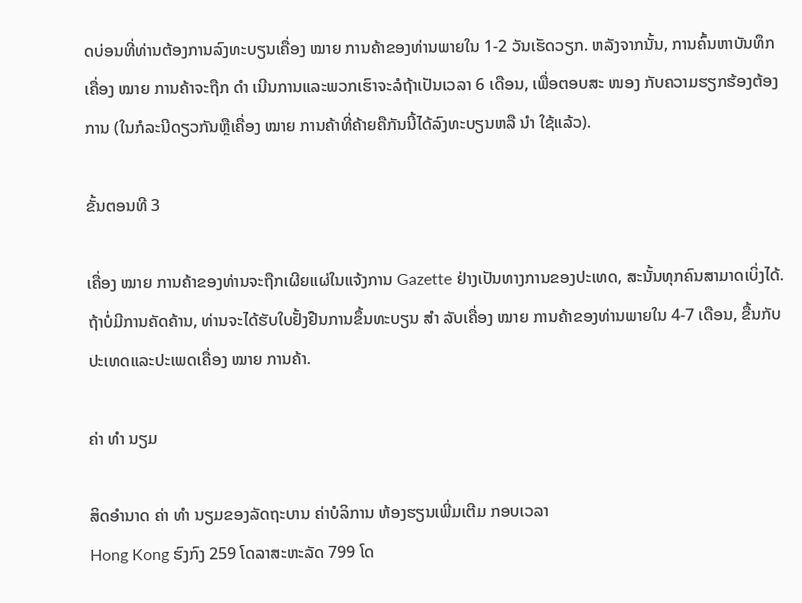ດບ່ອນທີ່ທ່ານຕ້ອງການລົງທະບຽນເຄື່ອງ ໝາຍ ການຄ້າຂອງທ່ານພາຍໃນ 1-2 ວັນເຮັດວຽກ. ຫລັງຈາກນັ້ນ, ການຄົ້ນຫາບັນທຶກເຄື່ອງ ໝາຍ ການຄ້າຈະຖືກ ດຳ ເນີນການແລະພວກເຮົາຈະລໍຖ້າເປັນເວລາ 6 ເດືອນ, ເພື່ອຕອບສະ ໜອງ ກັບຄວາມຮຽກຮ້ອງຕ້ອງການ (ໃນກໍລະນີດຽວກັນຫຼືເຄື່ອງ ໝາຍ ການຄ້າທີ່ຄ້າຍຄືກັນນີ້ໄດ້ລົງທະບຽນຫລື ນຳ ໃຊ້ແລ້ວ).

ຂັ້ນຕອນທີ 3

ເຄື່ອງ ໝາຍ ການຄ້າຂອງທ່ານຈະຖືກເຜີຍແຜ່ໃນແຈ້ງການ Gazette ຢ່າງເປັນທາງການຂອງປະເທດ, ສະນັ້ນທຸກຄົນສາມາດເບິ່ງໄດ້. ຖ້າບໍ່ມີການຄັດຄ້ານ, ທ່ານຈະໄດ້ຮັບໃບຢັ້ງຢືນການຂຶ້ນທະບຽນ ສຳ ລັບເຄື່ອງ ໝາຍ ການຄ້າຂອງທ່ານພາຍໃນ 4-7 ເດືອນ, ຂື້ນກັບປະເທດແລະປະເພດເຄື່ອງ ໝາຍ ການຄ້າ.

ຄ່າ ທຳ ນຽມ

ສິດອໍານາດ ຄ່າ ທຳ ນຽມຂອງລັດຖະບານ ຄ່າບໍລິການ ຫ້ອງຮຽນເພີ່ມເຕີມ ກອບເວລາ
Hong Kong ຮົງກົງ 259 ໂດລາສະຫະລັດ 799 ໂດ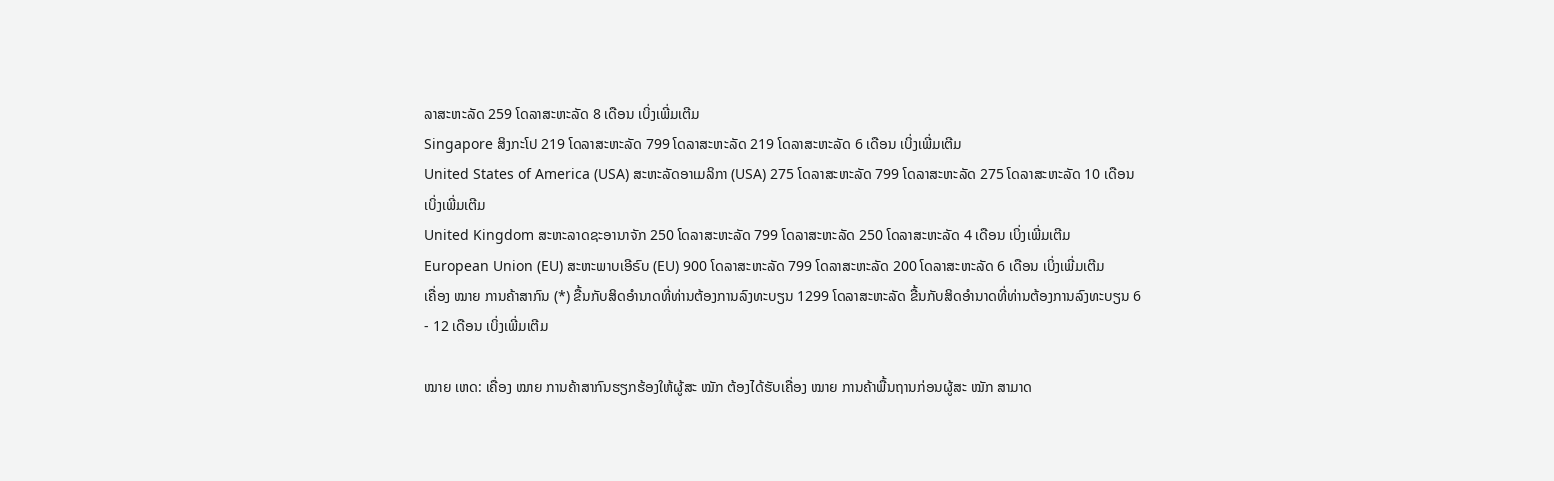ລາສະຫະລັດ 259 ໂດລາສະຫະລັດ 8 ເດືອນ ເບິ່ງເພີ່ມເຕີມ
Singapore ສິງກະໂປ 219 ໂດລາສະຫະລັດ 799 ໂດລາສະຫະລັດ 219 ໂດລາສະຫະລັດ 6 ເດືອນ ເບິ່ງເພີ່ມເຕີມ
United States of America (USA) ສະຫະລັດອາເມລິກາ (USA) 275 ໂດລາສະຫະລັດ 799 ໂດລາສະຫະລັດ 275 ໂດລາສະຫະລັດ 10 ເດືອນ ເບິ່ງເພີ່ມເຕີມ
United Kingdom ສະຫະລາດຊະອານາຈັກ 250 ໂດລາສະຫະລັດ 799 ໂດລາສະຫະລັດ 250 ໂດລາສະຫະລັດ 4 ເດືອນ ເບິ່ງເພີ່ມເຕີມ
European Union (EU) ສະຫະພາບເອີຣົບ (EU) 900 ໂດລາສະຫະລັດ 799 ໂດລາສະຫະລັດ 200 ໂດລາສະຫະລັດ 6 ເດືອນ ເບິ່ງເພີ່ມເຕີມ
ເຄື່ອງ ໝາຍ ການຄ້າສາກົນ (*) ຂື້ນກັບສິດອໍານາດທີ່ທ່ານຕ້ອງການລົງທະບຽນ 1299 ໂດລາສະຫະລັດ ຂື້ນກັບສິດອໍານາດທີ່ທ່ານຕ້ອງການລົງທະບຽນ 6 - 12 ເດືອນ ເບິ່ງເພີ່ມເຕີມ

ໝາຍ ເຫດ: ເຄື່ອງ ໝາຍ ການຄ້າສາກົນຮຽກຮ້ອງໃຫ້ຜູ້ສະ ໝັກ ຕ້ອງໄດ້ຮັບເຄື່ອງ ໝາຍ ການຄ້າພື້ນຖານກ່ອນຜູ້ສະ ໝັກ ສາມາດ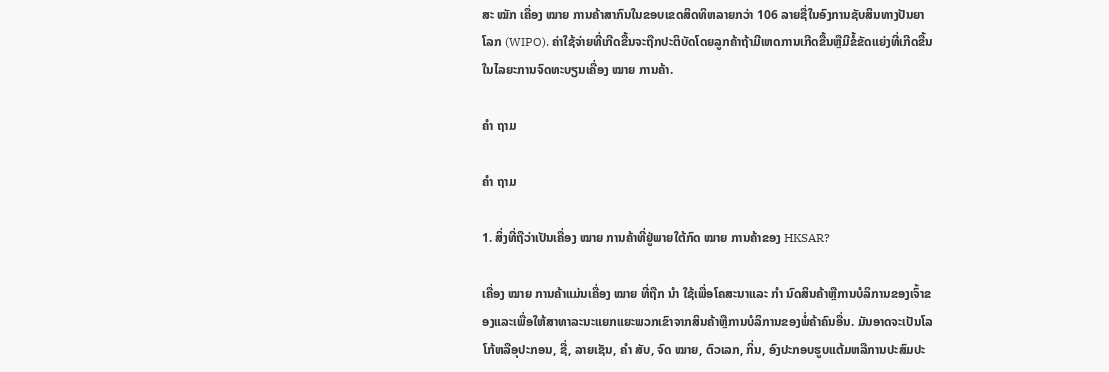ສະ ໝັກ ເຄື່ອງ ໝາຍ ການຄ້າສາກົນໃນຂອບເຂດສິດທິຫລາຍກວ່າ 106 ລາຍຊື່ໃນອົງການຊັບສິນທາງປັນຍາໂລກ (WIPO). ຄ່າໃຊ້ຈ່າຍທີ່ເກີດຂື້ນຈະຖືກປະຕິບັດໂດຍລູກຄ້າຖ້າມີເຫດການເກີດຂື້ນຫຼືມີຂໍ້ຂັດແຍ່ງທີ່ເກີດຂື້ນໃນໄລຍະການຈົດທະບຽນເຄື່ອງ ໝາຍ ການຄ້າ.

ຄຳ ຖາມ

ຄຳ ຖາມ

1. ສິ່ງທີ່ຖືວ່າເປັນເຄື່ອງ ໝາຍ ການຄ້າທີ່ຢູ່ພາຍໃຕ້ກົດ ໝາຍ ການຄ້າຂອງ HKSAR?

ເຄື່ອງ ໝາຍ ການຄ້າແມ່ນເຄື່ອງ ໝາຍ ທີ່ຖືກ ນຳ ໃຊ້ເພື່ອໂຄສະນາແລະ ກຳ ນົດສິນຄ້າຫຼືການບໍລິການຂອງເຈົ້າຂອງແລະເພື່ອໃຫ້ສາທາລະນະແຍກແຍະພວກເຂົາຈາກສິນຄ້າຫຼືການບໍລິການຂອງພໍ່ຄ້າຄົນອື່ນ. ມັນອາດຈະເປັນໂລໂກ້ຫລືອຸປະກອນ, ຊື່, ລາຍເຊັນ, ຄຳ ສັບ, ຈົດ ໝາຍ, ຕົວເລກ, ກິ່ນ, ອົງປະກອບຮູບແຕ້ມຫລືການປະສົມປະ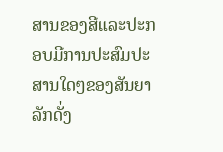ສານຂອງສີແລະປະກອບມີການປະສົມປະສານໃດໆຂອງສັນຍາລັກດັ່ງ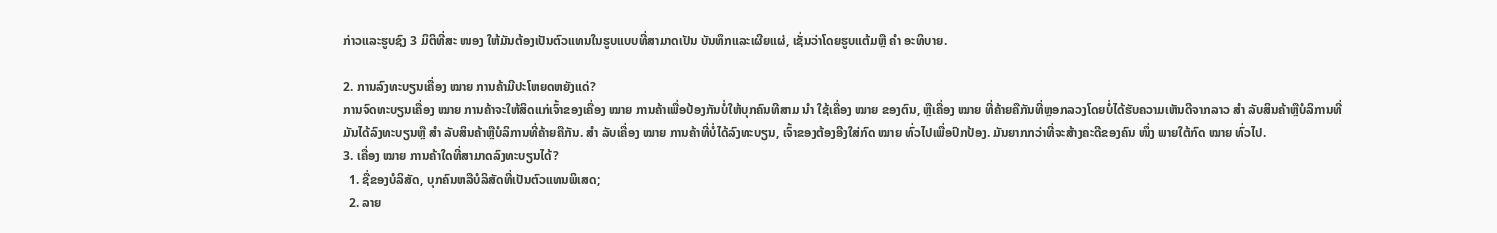ກ່າວແລະຮູບຊົງ 3 ມິຕິທີ່ສະ ໜອງ ໃຫ້ມັນຕ້ອງເປັນຕົວແທນໃນຮູບແບບທີ່ສາມາດເປັນ ບັນທຶກແລະເຜີຍແຜ່, ເຊັ່ນວ່າໂດຍຮູບແຕ້ມຫຼື ຄຳ ອະທິບາຍ.

2. ການລົງທະບຽນເຄື່ອງ ໝາຍ ການຄ້າມີປະໂຫຍດຫຍັງແດ່?
ການຈົດທະບຽນເຄື່ອງ ໝາຍ ການຄ້າຈະໃຫ້ສິດແກ່ເຈົ້າຂອງເຄື່ອງ ໝາຍ ການຄ້າເພື່ອປ້ອງກັນບໍ່ໃຫ້ບຸກຄົນທີສາມ ນຳ ໃຊ້ເຄື່ອງ ໝາຍ ຂອງຕົນ, ຫຼືເຄື່ອງ ໝາຍ ທີ່ຄ້າຍຄືກັນທີ່ຫຼອກລວງໂດຍບໍ່ໄດ້ຮັບຄວາມເຫັນດີຈາກລາວ ສຳ ລັບສິນຄ້າຫຼືບໍລິການທີ່ມັນໄດ້ລົງທະບຽນຫຼື ສຳ ລັບສິນຄ້າຫຼືບໍລິການທີ່ຄ້າຍຄືກັນ. ສຳ ລັບເຄື່ອງ ໝາຍ ການຄ້າທີ່ບໍ່ໄດ້ລົງທະບຽນ, ເຈົ້າຂອງຕ້ອງອີງໃສ່ກົດ ໝາຍ ທົ່ວໄປເພື່ອປົກປ້ອງ. ມັນຍາກກວ່າທີ່ຈະສ້າງຄະດີຂອງຄົນ ໜຶ່ງ ພາຍໃຕ້ກົດ ໝາຍ ທົ່ວໄປ.
3. ເຄື່ອງ ໝາຍ ການຄ້າໃດທີ່ສາມາດລົງທະບຽນໄດ້?
  1. ຊື່ຂອງບໍລິສັດ, ບຸກຄົນຫລືບໍລິສັດທີ່ເປັນຕົວແທນພິເສດ;
  2. ລາຍ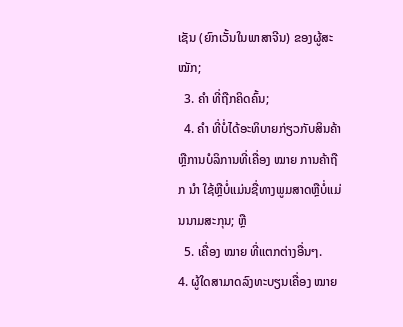ເຊັນ (ຍົກເວັ້ນໃນພາສາຈີນ) ຂອງຜູ້ສະ ໝັກ;
  3. ຄຳ ທີ່ຖືກຄິດຄົ້ນ;
  4. ຄຳ ທີ່ບໍ່ໄດ້ອະທິບາຍກ່ຽວກັບສິນຄ້າຫຼືການບໍລິການທີ່ເຄື່ອງ ໝາຍ ການຄ້າຖືກ ນຳ ໃຊ້ຫຼືບໍ່ແມ່ນຊື່ທາງພູມສາດຫຼືບໍ່ແມ່ນນາມສະກຸນ; ຫຼື
  5. ເຄື່ອງ ໝາຍ ທີ່ແຕກຕ່າງອື່ນໆ.
4. ຜູ້ໃດສາມາດລົງທະບຽນເຄື່ອງ ໝາຍ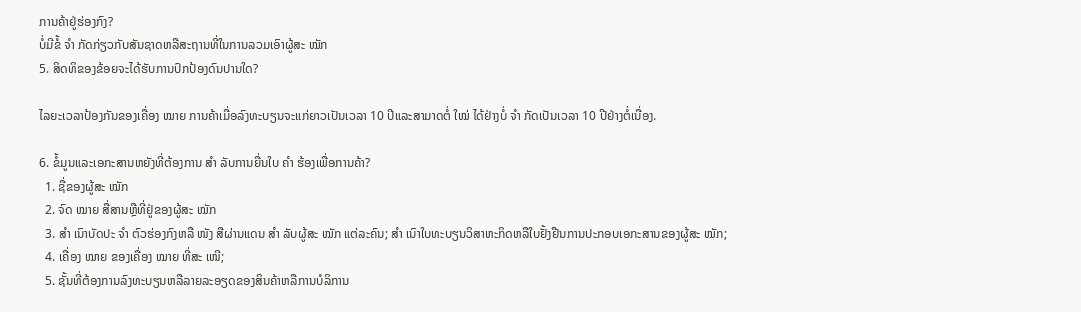ການຄ້າຢູ່ຮ່ອງກົງ?
ບໍ່ມີຂໍ້ ຈຳ ກັດກ່ຽວກັບສັນຊາດຫລືສະຖານທີ່ໃນການລວມເອົາຜູ້ສະ ໝັກ
5. ສິດທິຂອງຂ້ອຍຈະໄດ້ຮັບການປົກປ້ອງດົນປານໃດ?

ໄລຍະເວລາປ້ອງກັນຂອງເຄື່ອງ ໝາຍ ການຄ້າເມື່ອລົງທະບຽນຈະແກ່ຍາວເປັນເວລາ 10 ປີແລະສາມາດຕໍ່ ໃໝ່ ໄດ້ຢ່າງບໍ່ ຈຳ ກັດເປັນເວລາ 10 ປີຢ່າງຕໍ່ເນື່ອງ.

6. ຂໍ້ມູນແລະເອກະສານຫຍັງທີ່ຕ້ອງການ ສຳ ລັບການຍື່ນໃບ ຄຳ ຮ້ອງເພື່ອການຄ້າ?
  1. ຊື່ຂອງຜູ້ສະ ໝັກ
  2. ຈົດ ໝາຍ ສື່ສານຫຼືທີ່ຢູ່ຂອງຜູ້ສະ ໝັກ
  3. ສຳ ເນົາບັດປະ ຈຳ ຕົວຮ່ອງກົງຫລື ໜັງ ສືຜ່ານແດນ ສຳ ລັບຜູ້ສະ ໝັກ ແຕ່ລະຄົນ; ສຳ ເນົາໃບທະບຽນວິສາຫະກິດຫລືໃບຢັ້ງຢືນການປະກອບເອກະສານຂອງຜູ້ສະ ໝັກ;
  4. ເຄື່ອງ ໝາຍ ຂອງເຄື່ອງ ໝາຍ ທີ່ສະ ເໜີ;
  5. ຊັ້ນທີ່ຕ້ອງການລົງທະບຽນຫລືລາຍລະອຽດຂອງສິນຄ້າຫລືການບໍລິການ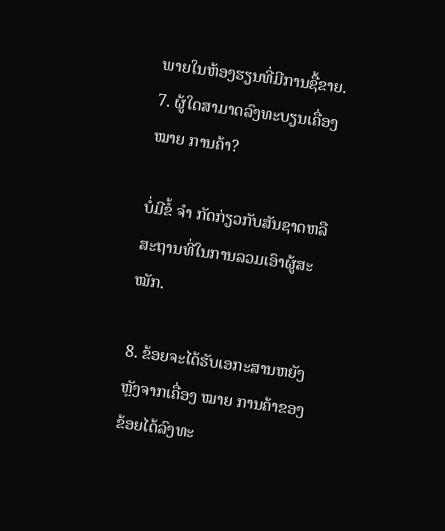ພາຍໃນຫ້ອງຮຽນທີ່ມີການຊື້ຂາຍ.
7. ຜູ້ໃດສາມາດລົງທະບຽນເຄື່ອງ ໝາຍ ການຄ້າ?

ບໍ່ມີຂໍ້ ຈຳ ກັດກ່ຽວກັບສັນຊາດຫລືສະຖານທີ່ໃນການລວມເອົາຜູ້ສະ ໝັກ.

8. ຂ້ອຍຈະໄດ້ຮັບເອກະສານຫຍັງຫຼັງຈາກເຄື່ອງ ໝາຍ ການຄ້າຂອງຂ້ອຍໄດ້ລົງທະ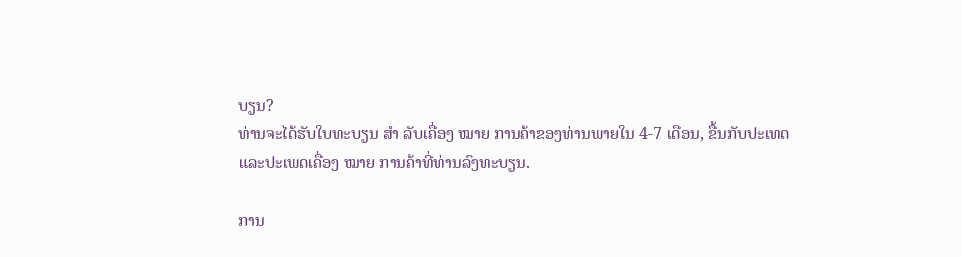ບຽນ?
ທ່ານຈະໄດ້ຮັບໃບທະບຽນ ສຳ ລັບເຄື່ອງ ໝາຍ ການຄ້າຂອງທ່ານພາຍໃນ 4-7 ເດືອນ, ຂື້ນກັບປະເທດແລະປະເພດເຄື່ອງ ໝາຍ ການຄ້າທີ່ທ່ານລົງທະບຽນ.

ການ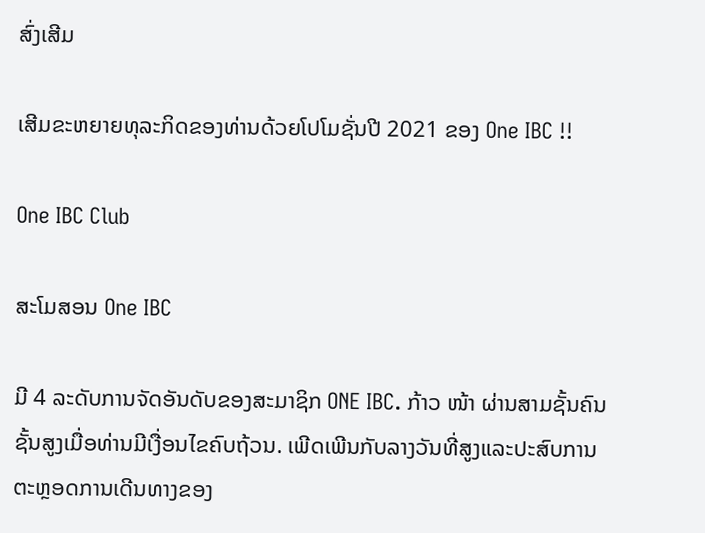ສົ່ງເສີມ

ເສີມຂະຫຍາຍທຸລະກິດຂອງທ່ານດ້ວຍໂປໂມຊັ່ນປີ 2021 ຂອງ One IBC !!

One IBC Club

ສະໂມສອນ One IBC

ມີ 4 ລະດັບການຈັດອັນດັບຂອງສະມາຊິກ ONE IBC. ກ້າວ ໜ້າ ຜ່ານສາມຊັ້ນຄົນຊັ້ນສູງເມື່ອທ່ານມີເງື່ອນໄຂຄົບຖ້ວນ. ເພີດເພີນກັບລາງວັນທີ່ສູງແລະປະສົບການຕະຫຼອດການເດີນທາງຂອງ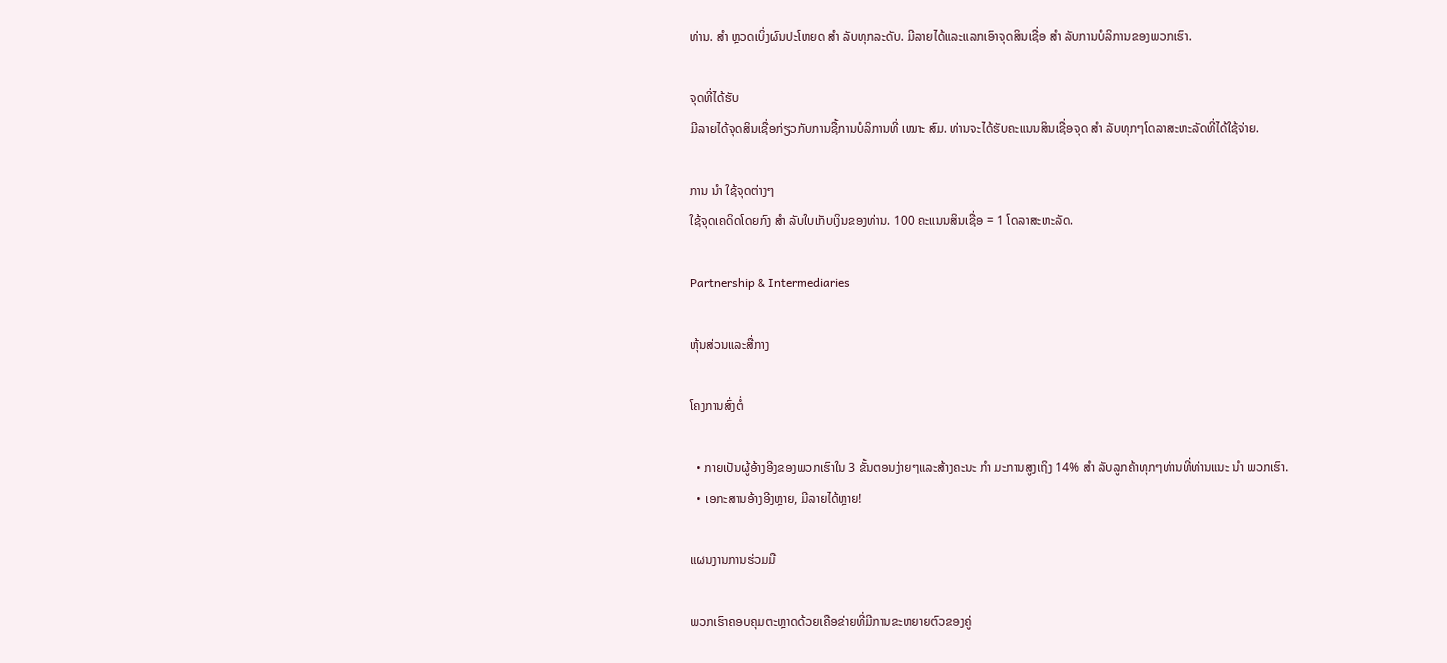ທ່ານ. ສຳ ຫຼວດເບິ່ງຜົນປະໂຫຍດ ສຳ ລັບທຸກລະດັບ. ມີລາຍໄດ້ແລະແລກເອົາຈຸດສິນເຊື່ອ ສຳ ລັບການບໍລິການຂອງພວກເຮົາ.

ຈຸດທີ່ໄດ້ຮັບ
ມີລາຍໄດ້ຈຸດສິນເຊື່ອກ່ຽວກັບການຊື້ການບໍລິການທີ່ ເໝາະ ສົມ. ທ່ານຈະໄດ້ຮັບຄະແນນສິນເຊື່ອຈຸດ ສຳ ລັບທຸກໆໂດລາສະຫະລັດທີ່ໄດ້ໃຊ້ຈ່າຍ.

ການ ນຳ ໃຊ້ຈຸດຕ່າງໆ
ໃຊ້ຈຸດເຄດິດໂດຍກົງ ສຳ ລັບໃບເກັບເງິນຂອງທ່ານ. 100 ຄະແນນສິນເຊື່ອ = 1 ໂດລາສະຫະລັດ.

Partnership & Intermediaries

ຫຸ້ນສ່ວນແລະສື່ກາງ

ໂຄງການສົ່ງຕໍ່

  • ກາຍເປັນຜູ້ອ້າງອີງຂອງພວກເຮົາໃນ 3 ຂັ້ນຕອນງ່າຍໆແລະສ້າງຄະນະ ກຳ ມະການສູງເຖິງ 14% ສຳ ລັບລູກຄ້າທຸກໆທ່ານທີ່ທ່ານແນະ ນຳ ພວກເຮົາ.
  • ເອກະສານອ້າງອີງຫຼາຍ, ມີລາຍໄດ້ຫຼາຍ!

ແຜນງານການຮ່ວມມື

ພວກເຮົາຄອບຄຸມຕະຫຼາດດ້ວຍເຄືອຂ່າຍທີ່ມີການຂະຫຍາຍຕົວຂອງຄູ່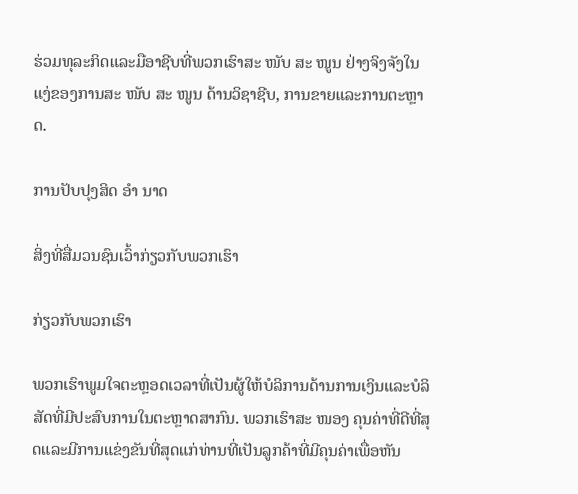ຮ່ວມທຸລະກິດແລະມືອາຊີບທີ່ພວກເຮົາສະ ໜັບ ສະ ໜູນ ຢ່າງຈິງຈັງໃນແງ່ຂອງການສະ ໜັບ ສະ ໜູນ ດ້ານວິຊາຊີບ, ການຂາຍແລະການຕະຫຼາດ.

ການປັບປຸງສິດ ອຳ ນາດ

ສິ່ງທີ່ສື່ມວນຊົນເວົ້າກ່ຽວກັບພວກເຮົາ

ກ່ຽວກັບພວກເຮົາ

ພວກເຮົາພູມໃຈຕະຫຼອດເວລາທີ່ເປັນຜູ້ໃຫ້ບໍລິການດ້ານການເງິນແລະບໍລິສັດທີ່ມີປະສົບການໃນຕະຫຼາດສາກົນ. ພວກເຮົາສະ ໜອງ ຄຸນຄ່າທີ່ດີທີ່ສຸດແລະມີການແຂ່ງຂັນທີ່ສຸດແກ່ທ່ານທີ່ເປັນລູກຄ້າທີ່ມີຄຸນຄ່າເພື່ອຫັນ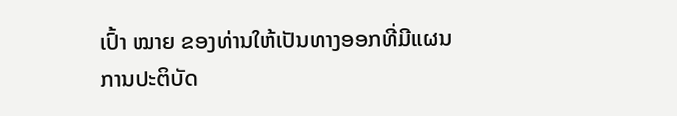ເປົ້າ ໝາຍ ຂອງທ່ານໃຫ້ເປັນທາງອອກທີ່ມີແຜນການປະຕິບັດ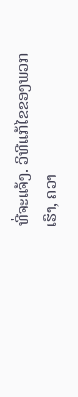ທີ່ຈະແຈ້ງ. ວິທີແກ້ໄຂຂອງພວກເຮົາ, ຄວາ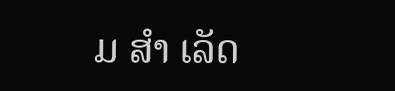ມ ສຳ ເລັດ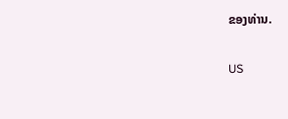ຂອງທ່ານ.

US